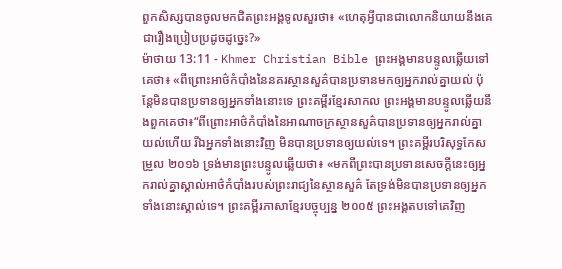ពួកសិស្សបានចូលមកជិតព្រះអង្គទូលសួរថា៖ «ហេតុអ្វីបានជាលោកនិយាយនឹងគេជារឿងប្រៀបប្រដូចដូច្នេះ?»
ម៉ាថាយ 13:11 - Khmer Christian Bible ព្រះអង្គមានបន្ទូលឆ្លើយទៅគេថា៖ «ពីព្រោះអាថ៌កំបាំងនៃនគរស្ថានសួគ៌បានប្រទានមកឲ្យអ្នករាល់គ្នាយល់ ប៉ុន្ដែមិនបានប្រទានឲ្យអ្នកទាំងនោះទេ ព្រះគម្ពីរខ្មែរសាកល ព្រះអង្គមានបន្ទូលឆ្លើយនឹងពួកគេថា៖“ពីព្រោះអាថ៌កំបាំងនៃអាណាចក្រស្ថានសួគ៌បានប្រទានឲ្យអ្នករាល់គ្នាយល់ហើយ រីឯអ្នកទាំងនោះវិញ មិនបានប្រទានឲ្យយល់ទេ។ ព្រះគម្ពីរបរិសុទ្ធកែសម្រួល ២០១៦ ទ្រង់មានព្រះបន្ទូលឆ្លើយថា៖ «មកពីព្រះបានប្រទានសេចក្ដីនេះឲ្យអ្នករាល់គ្នាស្គាល់អាថ៌កំបាំងរបស់ព្រះរាជ្យនៃស្ថានសួគ៌ តែទ្រង់មិនបានប្រទានឲ្យអ្នកទាំងនោះស្គាល់ទេ។ ព្រះគម្ពីរភាសាខ្មែរបច្ចុប្បន្ន ២០០៥ ព្រះអង្គតបទៅគេវិញ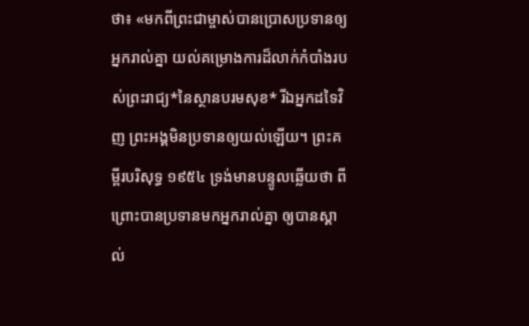ថា៖ «មកពីព្រះជាម្ចាស់បានប្រោសប្រទានឲ្យអ្នករាល់គ្នា យល់គម្រោងការដ៏លាក់កំបាំងរបស់ព្រះរាជ្យ*នៃស្ថានបរមសុខ* រីឯអ្នកដទៃវិញ ព្រះអង្គមិនប្រទានឲ្យយល់ឡើយ។ ព្រះគម្ពីរបរិសុទ្ធ ១៩៥៤ ទ្រង់មានបន្ទូលឆ្លើយថា ពីព្រោះបានប្រទានមកអ្នករាល់គ្នា ឲ្យបានស្គាល់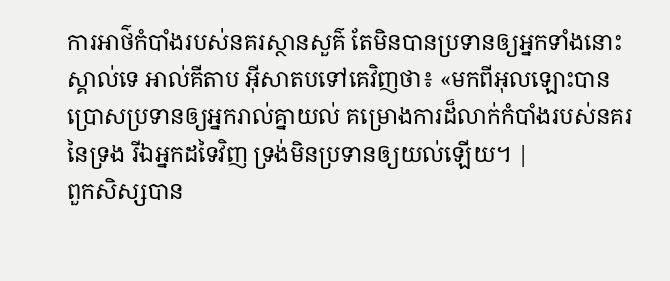ការអាថ៌កំបាំងរបស់នគរស្ថានសួគ៌ តែមិនបានប្រទានឲ្យអ្នកទាំងនោះស្គាល់ទេ អាល់គីតាប អ៊ីសាតបទៅគេវិញថា៖ «មកពីអុលឡោះបានប្រោសប្រទានឲ្យអ្នករាល់គ្នាយល់ គម្រោងការដ៏លាក់កំបាំងរបស់នគរនៃទ្រង រីឯអ្នកដទៃវិញ ទ្រង់មិនប្រទានឲ្យយល់ឡើយ។ |
ពួកសិស្សបាន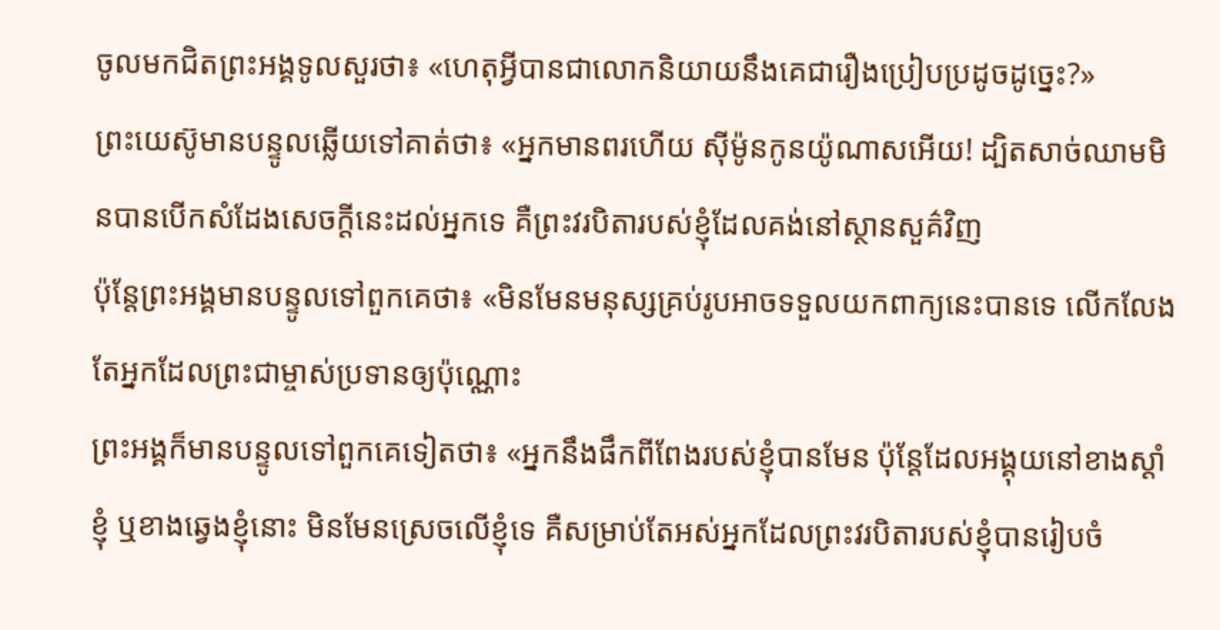ចូលមកជិតព្រះអង្គទូលសួរថា៖ «ហេតុអ្វីបានជាលោកនិយាយនឹងគេជារឿងប្រៀបប្រដូចដូច្នេះ?»
ព្រះយេស៊ូមានបន្ទូលឆ្លើយទៅគាត់ថា៖ «អ្នកមានពរហើយ ស៊ីម៉ូនកូនយ៉ូណាសអើយ! ដ្បិតសាច់ឈាមមិនបានបើកសំដែងសេចក្ដីនេះដល់អ្នកទេ គឺព្រះវរបិតារបស់ខ្ញុំដែលគង់នៅស្ថានសួគ៌វិញ
ប៉ុន្ដែព្រះអង្គមានបន្ទូលទៅពួកគេថា៖ «មិនមែនមនុស្សគ្រប់រូបអាចទទួលយកពាក្យនេះបានទេ លើកលែងតែអ្នកដែលព្រះជាម្ចាស់ប្រទានឲ្យប៉ុណ្ណោះ
ព្រះអង្គក៏មានបន្ទូលទៅពួកគេទៀតថា៖ «អ្នកនឹងផឹកពីពែងរបស់ខ្ញុំបានមែន ប៉ុន្ដែដែលអង្គុយនៅខាងស្ដាំខ្ញុំ ឬខាងឆ្វេងខ្ញុំនោះ មិនមែនស្រេចលើខ្ញុំទេ គឺសម្រាប់តែអស់អ្នកដែលព្រះវរបិតារបស់ខ្ញុំបានរៀបចំ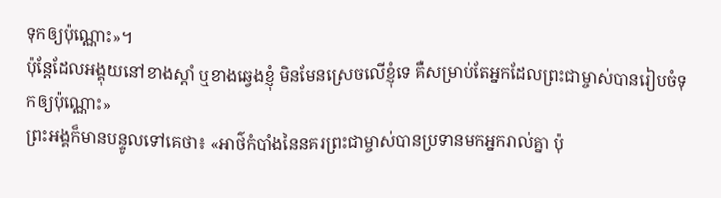ទុកឲ្យប៉ុណ្ណោះ»។
ប៉ុន្ដែដែលអង្គុយនៅខាងស្ដាំ ឬខាងឆ្វេងខ្ញុំ មិនមែនស្រេចលើខ្ញុំទេ គឺសម្រាប់តែអ្នកដែលព្រះជាម្ចាស់បានរៀបចំទុកឲ្យប៉ុណ្ណោះ»
ព្រះអង្គក៏មានបន្ទូលទៅគេថា៖ «អាថ៌កំបាំងនៃនគរព្រះជាម្ចាស់បានប្រទានមកអ្នករាល់គ្នា ប៉ុ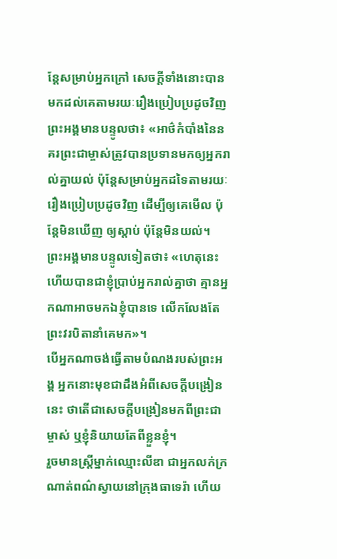ន្ដែសម្រាប់អ្នកក្រៅ សេចក្ដីទាំងនោះបានមកដល់គេតាមរយៈរឿងប្រៀបប្រដូចវិញ
ព្រះអង្គមានបន្ទូលថា៖ «អាថ៌កំបាំងនៃនគរព្រះជាម្ចាស់ត្រូវបានប្រទានមកឲ្យអ្នករាល់គ្នាយល់ ប៉ុន្ដែសម្រាប់អ្នកដទៃតាមរយៈរឿងប្រៀបប្រដូចវិញ ដើម្បីឲ្យគេមើល ប៉ុន្ដែមិនឃើញ ឲ្យស្ដាប់ ប៉ុន្ដែមិនយល់។
ព្រះអង្គមានបន្ទូលទៀតថា៖ «ហេតុនេះហើយបានជាខ្ញុំប្រាប់អ្នករាល់គ្នាថា គ្មានអ្នកណាអាចមកឯខ្ញុំបានទេ លើកលែងតែព្រះវរបិតានាំគេមក»។
បើអ្នកណាចង់ធ្វើតាមបំណងរបស់ព្រះអង្គ អ្នកនោះមុខជាដឹងអំពីសេចក្ដីបង្រៀននេះ ថាតើជាសេចក្ដីបង្រៀនមកពីព្រះជាម្ចាស់ ឬខ្ញុំនិយាយតែពីខ្លួនខ្ញុំ។
រួចមានស្ដ្រីម្នាក់ឈ្មោះលីឌា ជាអ្នកលក់ក្រណាត់ពណ៌ស្វាយនៅក្រុងធាទេរ៉ា ហើយ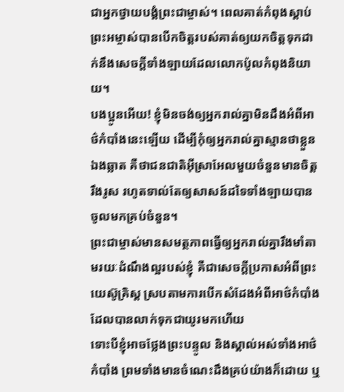ជាអ្នកថ្វាយបង្គំព្រះជាម្ចាស់។ ពេលគាត់កំពុងស្ដាប់ ព្រះអម្ចាស់បានបើកចិត្ដរបស់គាត់ឲ្យយកចិត្ដទុកដាក់នឹងសេចក្ដីទាំងឡាយដែលលោកប៉ូលកំពុងនិយាយ។
បងប្អូនអើយ! ខ្ញុំមិនចង់ឲ្យអ្នករាល់គ្នាមិនដឹងអំពីអាថ៌កំបាំងនេះឡើយ ដើម្បីកុំឲ្យអ្នករាល់គ្នាស្មានថាខ្លួនឯងឆ្លាត គឺថាជនជាតិអ៊ីស្រាអែលមួយចំនួនមានចិត្ដរឹងរូស រហូតទាល់តែឲ្យសាសន៍ដទៃទាំងឡាយបានចូលមកគ្រប់ចំនួន។
ព្រះជាម្ចាស់មានសមត្ថភាពធ្វើឲ្យអ្នករាល់គ្នារឹងមាំតាមរយៈដំណឹងល្អរបស់ខ្ញុំ គឺជាសេចក្ដីប្រកាសអំពីព្រះយេស៊ូគ្រិស្ដ ស្របតាមការបើកសំដែងអំពីអាថ៌កំបាំងដែលបានលាក់ទុកជាយូរមកហើយ
ទោះបីខ្ញុំអាចថ្លែងព្រះបន្ទូល និងស្គាល់អស់ទាំងអាថ៌កំបាំង ព្រមទាំងមានចំណេះដឹងគ្រប់យ៉ាងក៏ដោយ ឬ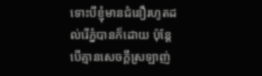ទោះបីខ្ញុំមានជំនឿរហូតដល់រើភ្នំបានក៏ដោយ ប៉ុន្ដែបើគ្មានសេចក្ដីស្រឡាញ់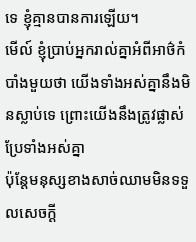ទេ ខ្ញុំគ្មានបានការឡើយ។
មើល៍ ខ្ញុំប្រាប់អ្នករាល់គ្នាអំពីអាថ៌កំបាំងមួយថា យើងទាំងអស់គ្នានឹងមិនស្លាប់ទេ ព្រោះយើងនឹងត្រូវផ្លាស់ប្រែទាំងអស់គ្នា
ប៉ុន្ដែមនុស្សខាងសាច់ឈាមមិនទទួលសេចក្ដី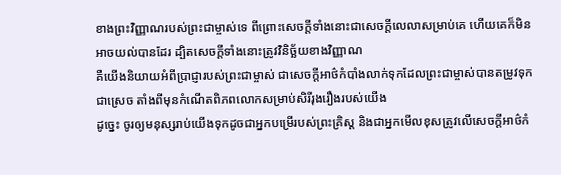ខាងព្រះវិញ្ញាណរបស់ព្រះជាម្ចាស់ទេ ពីព្រោះសេចក្ដីទាំងនោះជាសេចក្ដីលេលាសម្រាប់គេ ហើយគេក៏មិនអាចយល់បានដែរ ដ្បិតសេចក្ដីទាំងនោះត្រូវវិនិច្ឆ័យខាងវិញ្ញាណ
គឺយើងនិយាយអំពីប្រាជ្ញារបស់ព្រះជាម្ចាស់ ជាសេចក្ដីអាថ៌កំបាំងលាក់ទុកដែលព្រះជាម្ចាស់បានតម្រូវទុកជាស្រេច តាំងពីមុនកំណើតពិភពលោកសម្រាប់សិរីរុងរឿងរបស់យើង
ដូច្នេះ ចូរឲ្យមនុស្សរាប់យើងទុកដូចជាអ្នកបម្រើរបស់ព្រះគ្រិស្ដ និងជាអ្នកមើលខុសត្រូវលើសេចក្ដីអាថ៌កំ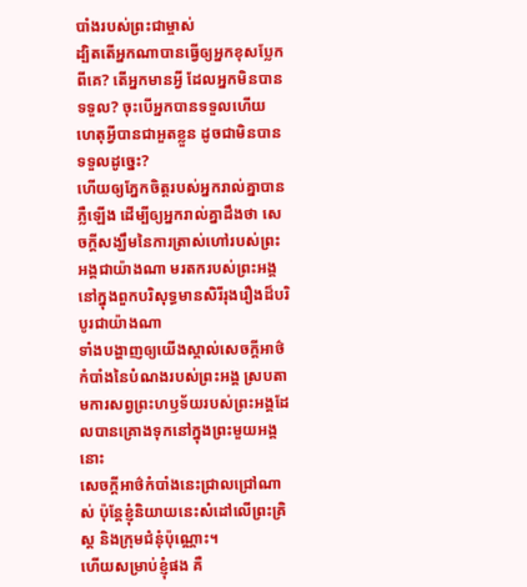បាំងរបស់ព្រះជាម្ចាស់
ដ្បិតតើអ្នកណាបានធ្វើឲ្យអ្នកខុសប្លែកពីគេ? តើអ្នកមានអ្វី ដែលអ្នកមិនបានទទួល? ចុះបើអ្នកបានទទួលហើយ ហេតុអ្វីបានជាអួតខ្លួន ដូចជាមិនបានទទួលដូច្នេះ?
ហើយឲ្យភ្នែកចិត្តរបស់អ្នករាល់គ្នាបានភ្លឺឡើង ដើម្បីឲ្យអ្នករាល់គ្នាដឹងថា សេចក្ដីសង្ឃឹមនៃការត្រាស់ហៅរបស់ព្រះអង្គជាយ៉ាងណា មរតករបស់ព្រះអង្គនៅក្នុងពួកបរិសុទ្ធមានសិរីរុងរឿងដ៏បរិបូរជាយ៉ាងណា
ទាំងបង្ហាញឲ្យយើងស្គាល់សេចក្ដីអាថ៌កំបាំងនៃបំណងរបស់ព្រះអង្គ ស្របតាមការសព្វព្រះហឫទ័យរបស់ព្រះអង្គដែលបានគ្រោងទុកនៅក្នុងព្រះមួយអង្គនោះ
សេចក្ដីអាថ៌កំបាំងនេះជ្រាលជ្រៅណាស់ ប៉ុន្ដែខ្ញុំនិយាយនេះសំដៅលើព្រះគ្រិស្ដ និងក្រុមជំនុំប៉ុណ្ណោះ។
ហើយសម្រាប់ខ្ញុំផង គឺ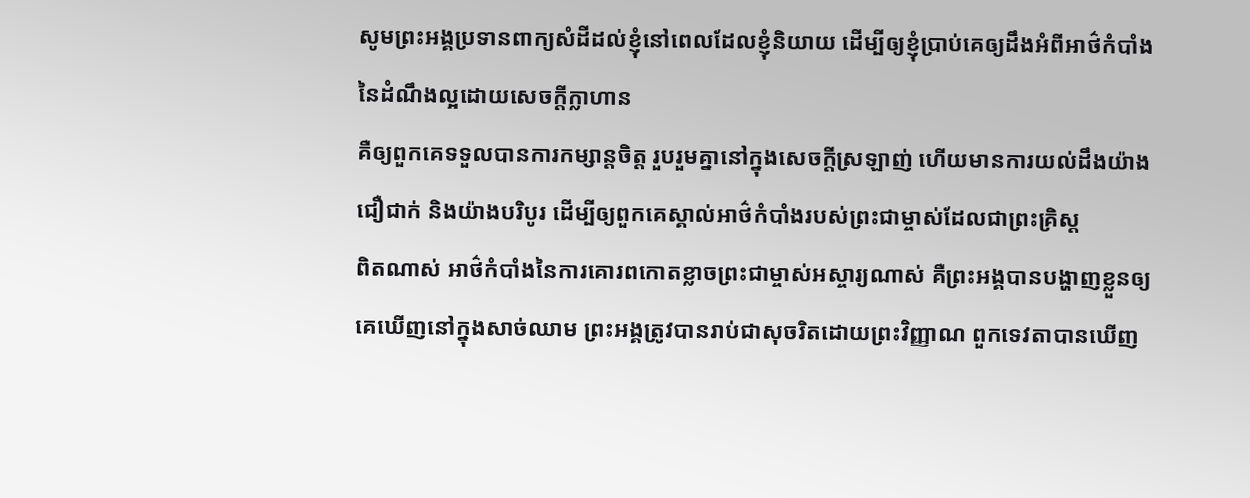សូមព្រះអង្គប្រទានពាក្យសំដីដល់ខ្ញុំនៅពេលដែលខ្ញុំនិយាយ ដើម្បីឲ្យខ្ញុំប្រាប់គេឲ្យដឹងអំពីអាថ៌កំបាំងនៃដំណឹងល្អដោយសេចក្ដីក្លាហាន
គឺឲ្យពួកគេទទួលបានការកម្សាន្ដចិត្ដ រួបរួមគ្នានៅក្នុងសេចក្ដីស្រឡាញ់ ហើយមានការយល់ដឹងយ៉ាងជឿជាក់ និងយ៉ាងបរិបូរ ដើម្បីឲ្យពួកគេស្គាល់អាថ៌កំបាំងរបស់ព្រះជាម្ចាស់ដែលជាព្រះគ្រិស្ដ
ពិតណាស់ អាថ៌កំបាំងនៃការគោរពកោតខ្លាចព្រះជាម្ចាស់អស្ចារ្យណាស់ គឺព្រះអង្គបានបង្ហាញខ្លួនឲ្យគេឃើញនៅក្នុងសាច់ឈាម ព្រះអង្គត្រូវបានរាប់ជាសុចរិតដោយព្រះវិញ្ញាណ ពួកទេវតាបានឃើញ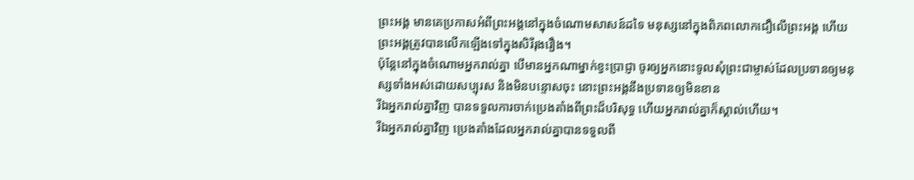ព្រះអង្គ មានគេប្រកាសអំពីព្រះអង្គនៅក្នុងចំណោមសាសន៍ដទៃ មនុស្សនៅក្នុងពិភពលោកជឿលើព្រះអង្គ ហើយព្រះអង្គត្រូវបានលើកឡើងទៅក្នុងសិរីរុងរឿង។
ប៉ុន្ដែនៅក្នុងចំណោមអ្នករាល់គ្នា បើមានអ្នកណាម្នាក់ខ្វះប្រាជ្ញា ចូរឲ្យអ្នកនោះទូលសុំព្រះជាម្ចាស់ដែលប្រទានឲ្យមនុស្សទាំងអស់ដោយសប្បុរស និងមិនបន្ទោសចុះ នោះព្រះអង្គនឹងប្រទានឲ្យមិនខាន
រីឯអ្នករាល់គ្នាវិញ បានទទួលការចាក់ប្រេងតាំងពីព្រះដ៏បរិសុទ្ធ ហើយអ្នករាល់គ្នាក៏ស្គាល់ហើយ។
រីឯអ្នករាល់គ្នាវិញ ប្រេងតាំងដែលអ្នករាល់គ្នាបានទទួលពី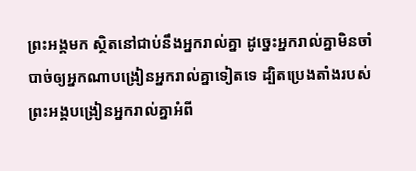ព្រះអង្គមក ស្ថិតនៅជាប់នឹងអ្នករាល់គ្នា ដូច្នេះអ្នករាល់គ្នាមិនចាំបាច់ឲ្យអ្នកណាបង្រៀនអ្នករាល់គ្នាទៀតទេ ដ្បិតប្រេងតាំងរបស់ព្រះអង្គបង្រៀនអ្នករាល់គ្នាអំពី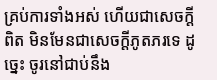គ្រប់ការទាំងអស់ ហើយជាសេចក្ដីពិត មិនមែនជាសេចក្ដីភូតភរទេ ដូច្នេះ ចូរនៅជាប់នឹង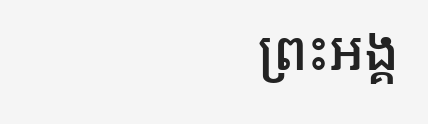ព្រះអង្គ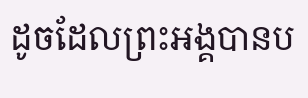ដូចដែលព្រះអង្គបានប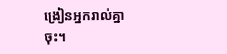ង្រៀនអ្នករាល់គ្នាចុះ។